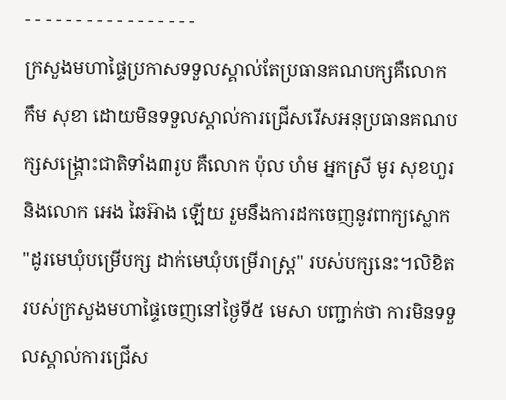- - - - - - - - - - - - - - - - -
ក្រសួងមហាផ្ទៃប្រកាសទទួលស្គាល់តែប្រធានគណបក្សគឺលោក កឹម សុខា ដោយមិនទទួលស្គាល់ការជ្រើសរើសអនុប្រធានគណបក្សសង្គ្រោះជាតិទាំង៣រូប គឺលោក ប៉ុល ហំម អ្នកស្រី មូរ សុខហួរ និងលោក អេង ឆៃអ៊ាង ឡើយ រួមនឹងការដកចេញនូវពាក្យស្លោក "ដូរមេឃុំបម្រើបក្ស ដាក់មេឃុំបម្រើរាស្ត្រ" របស់បក្សនេះ។លិខិតរបស់ក្រសួងមហាផ្ទៃចេញនៅថ្ងៃទី៥ មេសា បញ្ជាក់ថា ការមិនទទួលស្គាល់ការជ្រើស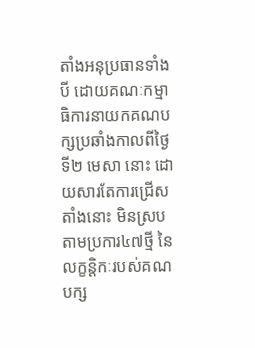តាំងអនុប្រធានទាំងបី ដោយគណៈកម្មាធិការនាយកគណបក្សប្រឆាំងកាលពីថ្ងៃទី២ មេសា នោះ ដោយសារតែការជ្រើសតាំងនោះ មិនស្របតាមប្រការ៤៧ថ្មី នៃលក្ខន្តិកៈរបស់គណបក្ស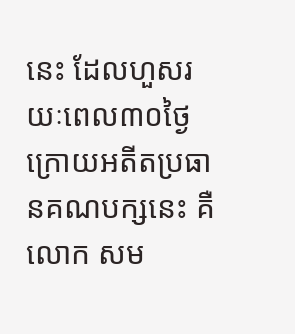នេះ ដែលហួសរយៈពេល៣០ថ្ងៃ ក្រោយអតីតប្រធានគណបក្សនេះ គឺលោក សម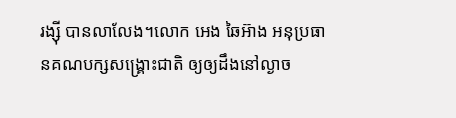រង្ស៊ី បានលាលែង។លោក អេង ឆៃអ៊ាង អនុប្រធានគណបក្សសង្គ្រោះជាតិ ឲ្យឲ្យដឹងនៅល្ងាច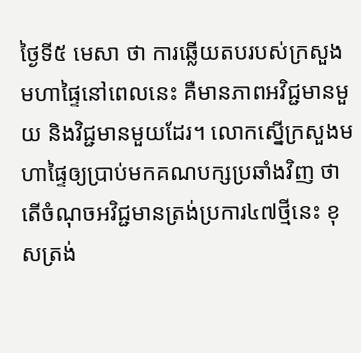ថ្ងៃទី៥ មេសា ថា ការឆ្លើយតបរបស់ក្រសួងមហាផ្ទៃនៅពេលនេះ គឺមានភាពអវិជ្ជមានមួយ និងវិជ្ជមានមួយដែរ។ លោកស្នើក្រសួងមហាផ្ទៃឲ្យប្រាប់មកគណបក្សប្រឆាំងវិញ ថាតើចំណុចអវិជ្ជមានត្រង់ប្រការ៤៧ថ្មីនេះ ខុសត្រង់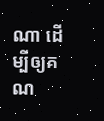ណា ដើម្បីឲ្យគណ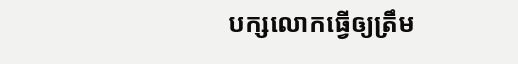បក្សលោកធ្វើឲ្យត្រឹម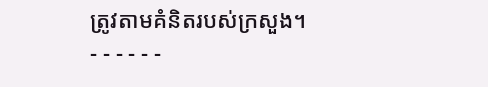ត្រូវតាមគំនិតរបស់ក្រសួង។
- - - - - -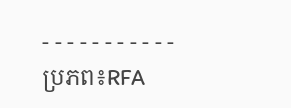- - - - - - - - - - -
ប្រភព៖RFA